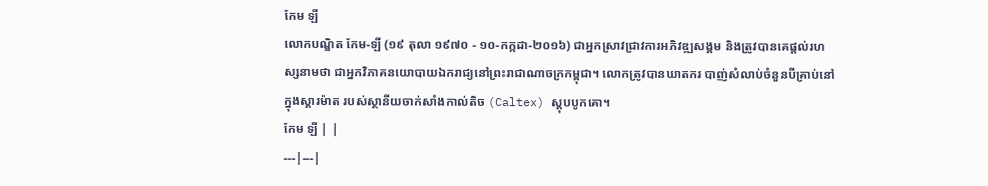កែម ឡី
លោកបណ្ឌិត កែម-ឡី (១៩ តុលា ១៩៧០ - ១០-កក្កដា-២០១៦) ជាអ្នកស្រាវជ្រាវការអភិវឌ្ឍសង្គម និងត្រូវបានគេផ្ដល់រហស្សនាមថា ជាអ្នកវិភាគនយោបាយឯករាជ្យនៅព្រះរាជាណាចក្រកម្ពុជា។ លោកត្រូវបានឃាតករ បាញ់សំលាប់ចំនួនបីគ្រាប់នៅក្នុងស្តារម៉ាត របស់ស្ថានីយចាក់សាំងកាល់តិច (Caltex) ស្តុបបូកគោ។
កែម ឡី | |
---|---|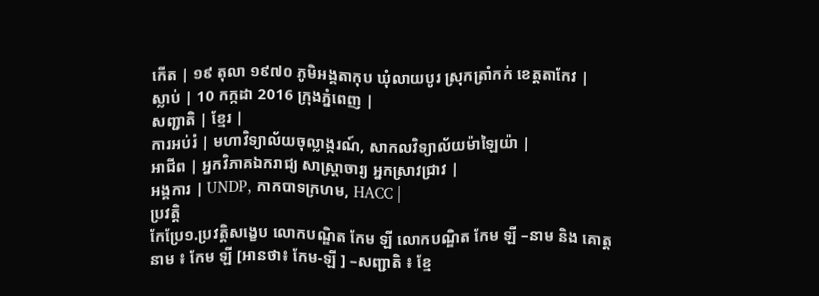កើត | ១៩ តុលា ១៩៧០ ភូមិអង្គតាកុប ឃុំលាយបូរ ស្រុកត្រាំកក់ ខេត្តតាកែវ |
ស្លាប់ | 10 កក្កដា 2016 ក្រុងភ្នំពេញ |
សញ្ជាតិ | ខ្មែរ |
ការអប់រំ | មហាវិទ្យាល័យចុល្លាង្ករណ៍, សាកលវិទ្យាល័យម៉ាឡៃយ៉ា |
អាជីព | អ្នកវិភាគឯករាជ្យ សាស្ត្រាចារ្យ អ្នកស្រាវជ្រាវ |
អង្គការ | UNDP, កាកបាទក្រហម, HACC |
ប្រវត្តិ
កែប្រែ១.ប្រវត្តិសង្ខេប លោកបណ្ឌិត កែម ឡី លោកបណ្ឌិត កែម ឡី –នាម និង គោត្តនាម ៖ កែម ឡី [អានថា៖ កែម-ឡី ] –សញ្ជាតិ ៖ ខ្មែ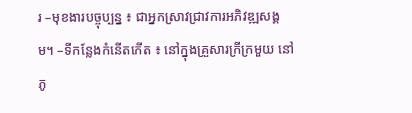រ –មុខងារបច្ចុប្បន្ន ៖ ជាអ្នកស្រាវជ្រាវការអភិវឌ្ឍសង្គម។ –ទីកន្លែងកំនើតកើត ៖ នៅក្នុងគ្រួសារក្រីក្រមួយ នៅ ភូ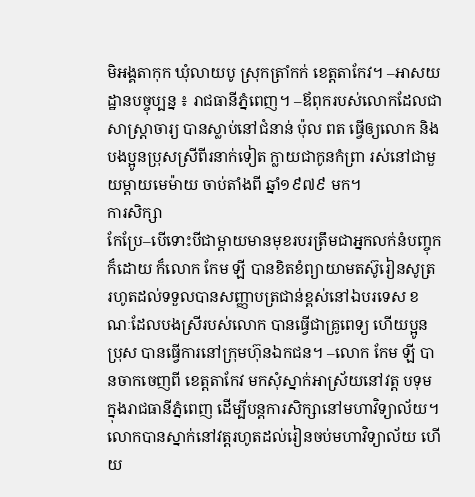មិអង្គតាកុក ឃុំលាយបូ ស្រុកត្រាំកក់ ខេត្តតាកែវ។ –អាសយដ្ឋានបច្ចុប្បន្ន ៖ រាជធានីភ្នំពេញ។ –ឪពុករបស់លោកដែលជាសាស្ត្រាចារ្យ បានស្លាប់នៅជំនាន់ ប៉ុល ពត ធ្វើឲ្យលោក និងបងប្អូនប្រុសស្រីពីរនាក់ទៀត ក្លាយជាកូនកំព្រា រស់នៅជាមួយម្តាយមេម៉ាយ ចាប់តាំងពី ឆ្នាំ១៩៧៩ មក។
ការសិក្សា
កែប្រែ–បើទោះបីជាម្តាយមានមុខរបរត្រឹមជាអ្នកលក់នំបញ្ចុក ក៏ដោយ ក៏លោក កែម ឡី បានខិតខំព្យាយាមតស៊ូរៀនសូត្រ រហូតដល់ទទួលបានសញ្ញាបត្រជាន់ខ្ពស់នៅឯបរទេស ខណៈដែលបងស្រីរបស់លោក បានធ្វើជាគ្រូពេទ្យ ហើយប្អូនប្រុស បានធ្វើការនៅក្រុមហ៊ុនឯកជន។ –លោក កែម ឡី បានចាកចេញពី ខេត្តតាកែវ មកសុំស្នាក់អាស្រ័យនៅវត្ត បទុម ក្នុងរាជធានីភ្នំពេញ ដើម្បីបន្តការសិក្សានៅមហាវិទ្យាល័យ។ លោកបានស្នាក់នៅវត្តរហូតដល់រៀនចប់មហាវិទ្យាល័យ ហើយ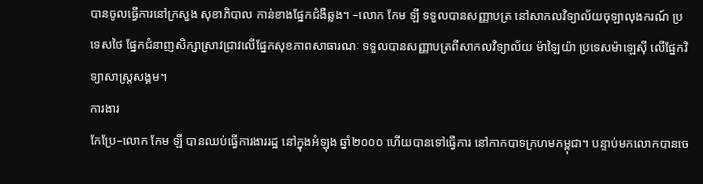បានចូលធ្វើការនៅក្រសួង សុខាភិបាល កាន់ខាងផ្នែកជំងឺឆ្លង។ –លោក កែម ឡី ទទួលបានសញ្ញាបត្រ នៅសាកលវិទ្យាល័យចុឡាលុងករណ៍ ប្រទេសថៃ ផ្នែកជំនាញសិក្សាស្រាវជ្រាវលើផ្នែកសុខភាពសាធារណៈ ទទួលបានសញ្ញាបត្រពីសាកលវិទ្យាល័យ ម៉ាឡៃយ៉ា ប្រទេសម៉ាឡេស៊ី លើផ្នែកវិទ្យាសាស្ត្រសង្គម។
ការងារ
កែប្រែ–លោក កែម ឡី បានឈប់ធ្វើការងាររដ្ឋ នៅក្នុងអំឡុង ឆ្នាំ២០០០ ហើយបានទៅធ្វើការ នៅកាកបាទក្រហមកម្ពុជា។ បន្ទាប់មកលោកបានចេ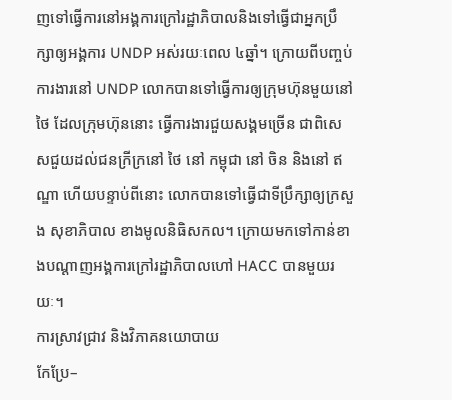ញទៅធ្វើការនៅអង្គការក្រៅរដ្ឋាភិបាលនិងទៅធ្វើជាអ្នកប្រឹក្សាឲ្យអង្គការ UNDP អស់រយៈពេល ៤ឆ្នាំ។ ក្រោយពីបញ្ចប់ការងារនៅ UNDP លោកបានទៅធ្វើការឲ្យក្រុមហ៊ុនមួយនៅ ថៃ ដែលក្រុមហ៊ុននោះ ធ្វើការងារជួយសង្គមច្រើន ជាពិសេសជួយដល់ជនក្រីក្រនៅ ថៃ នៅ កម្ពុជា នៅ ចិន និងនៅ ឥណ្ឌា ហើយបន្ទាប់ពីនោះ លោកបានទៅធ្វើជាទីប្រឹក្សាឲ្យក្រសួង សុខាភិបាល ខាងមូលនិធិសកល។ ក្រោយមកទៅកាន់ខាងបណ្តាញអង្គការក្រៅរដ្ឋាភិបាលហៅ HACC បានមួយរយៈ។
ការស្រាវជ្រាវ និងវិភាគនយោបាយ
កែប្រែ–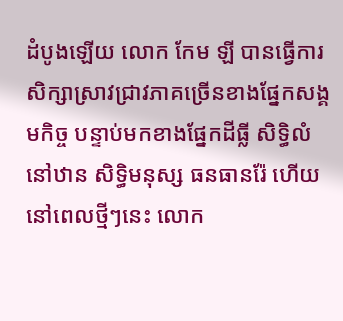ដំបូងឡើយ លោក កែម ឡី បានធ្វើការសិក្សាស្រាវជ្រាវភាគច្រើនខាងផ្នែកសង្គមកិច្ច បន្ទាប់មកខាងផ្នែកដីធ្លី សិទ្ធិលំនៅឋាន សិទ្ធិមនុស្ស ធនធានរ៉ែ ហើយនៅពេលថ្មីៗនេះ លោក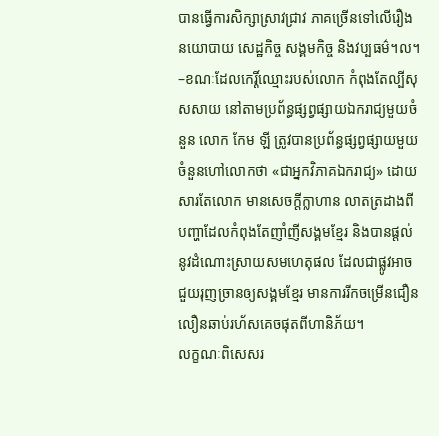បានធ្វើការសិក្សាស្រាវជ្រាវ ភាគច្រើនទៅលើរឿងនយោបាយ សេដ្ឋកិច្ច សង្គមកិច្ច និងវប្បធម៌។ល។ –ខណៈដែលកេរ្តិ៍ឈ្មោះរបស់លោក កំពុងតែល្បីសុសសាយ នៅតាមប្រព័ន្ធផ្សព្វផ្សាយឯករាជ្យមួយចំនួន លោក កែម ឡី ត្រូវបានប្រព័ន្ធផ្សព្វផ្សាយមួយចំនួនហៅលោកថា «ជាអ្នកវិភាគឯករាជ្យ» ដោយសារតែលោក មានសេចក្តីក្លាហាន លាតត្រដាងពីបញ្ហាដែលកំពុងតែញាំញីសង្គមខ្មែរ និងបានផ្តល់នូវដំណោះស្រាយសមហេតុផល ដែលជាផ្លូវអាចជួយរុញច្រានឲ្យសង្គមខ្មែរ មានការរីកចម្រើនជឿនលឿនឆាប់រហ័សគេចផុតពីហានិភ័យ។
លក្ខណៈពិសេសរ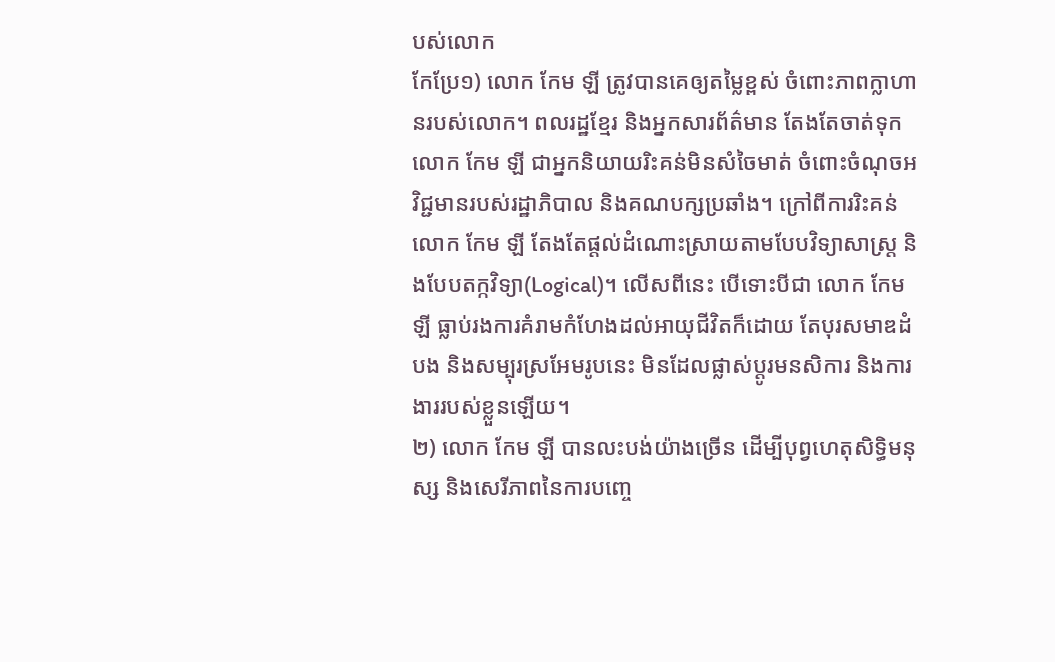បស់លោក
កែប្រែ១) លោក កែម ឡី ត្រូវបានគេឲ្យតម្លៃខ្ពស់ ចំពោះភាពក្លាហានរបស់លោក។ ពលរដ្ឋខ្មែរ និងអ្នកសារព័ត៌មាន តែងតែចាត់ទុក លោក កែម ឡី ជាអ្នកនិយាយរិះគន់មិនសំចៃមាត់ ចំពោះចំណុចអវិជ្ជមានរបស់រដ្ឋាភិបាល និងគណបក្សប្រឆាំង។ ក្រៅពីការរិះគន់ លោក កែម ឡី តែងតែផ្តល់ដំណោះស្រាយតាមបែបវិទ្យាសាស្ត្រ និងបែបតក្កវិទ្យា(Logical)។ លើសពីនេះ បើទោះបីជា លោក កែម ឡី ធ្លាប់រងការគំរាមកំហែងដល់អាយុជីវិតក៏ដោយ តែបុរសមាឌដំបង និងសម្បុរស្រអែមរូបនេះ មិនដែលផ្លាស់ប្តូរមនសិការ និងការងាររបស់ខ្លួនឡើយ។
២) លោក កែម ឡី បានលះបង់យ៉ាងច្រើន ដើម្បីបុព្វហេតុសិទ្ធិមនុស្ស និងសេរីភាពនៃការបញ្ចេ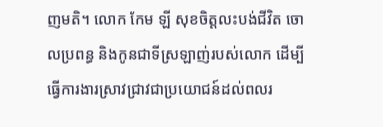ញមតិ។ លោក កែម ឡី សុខចិត្តលះបង់ជីវិត ចោលប្រពន្ធ និងកូនជាទីស្រឡាញ់របស់លោក ដើម្បីធ្វើការងារស្រាវជ្រាវជាប្រយោជន៍ដល់ពលរ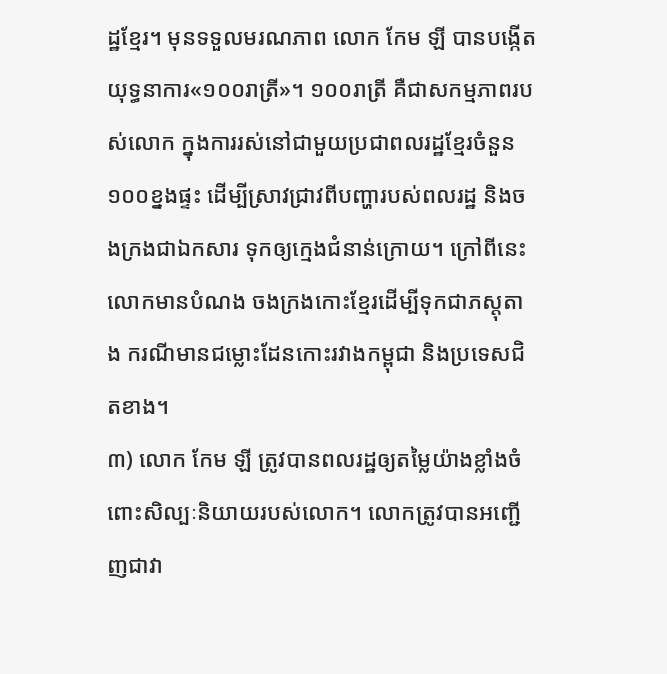ដ្ឋខ្មែរ។ មុនទទួលមរណភាព លោក កែម ឡី បានបង្កើតយុទ្ធនាការ«១០០រាត្រី»។ ១០០រាត្រី គឺជាសកម្មភាពរបស់លោក ក្នុងការរស់នៅជាមួយប្រជាពលរដ្ឋខ្មែរចំនួន១០០ខ្នងផ្ទះ ដើម្បីស្រាវជ្រាវពីបញ្ហារបស់ពលរដ្ឋ និងចងក្រងជាឯកសារ ទុកឲ្យក្មេងជំនាន់ក្រោយ។ ក្រៅពីនេះ លោកមានបំណង ចងក្រងកោះខ្មែរដើម្បីទុកជាភស្តុតាង ករណីមានជម្លោះដែនកោះរវាងកម្ពុជា និងប្រទេសជិតខាង។
៣) លោក កែម ឡី ត្រូវបានពលរដ្ឋឲ្យតម្លៃយ៉ាងខ្លាំងចំពោះសិល្បៈនិយាយរបស់លោក។ លោកត្រូវបានអញ្ជើញជាវា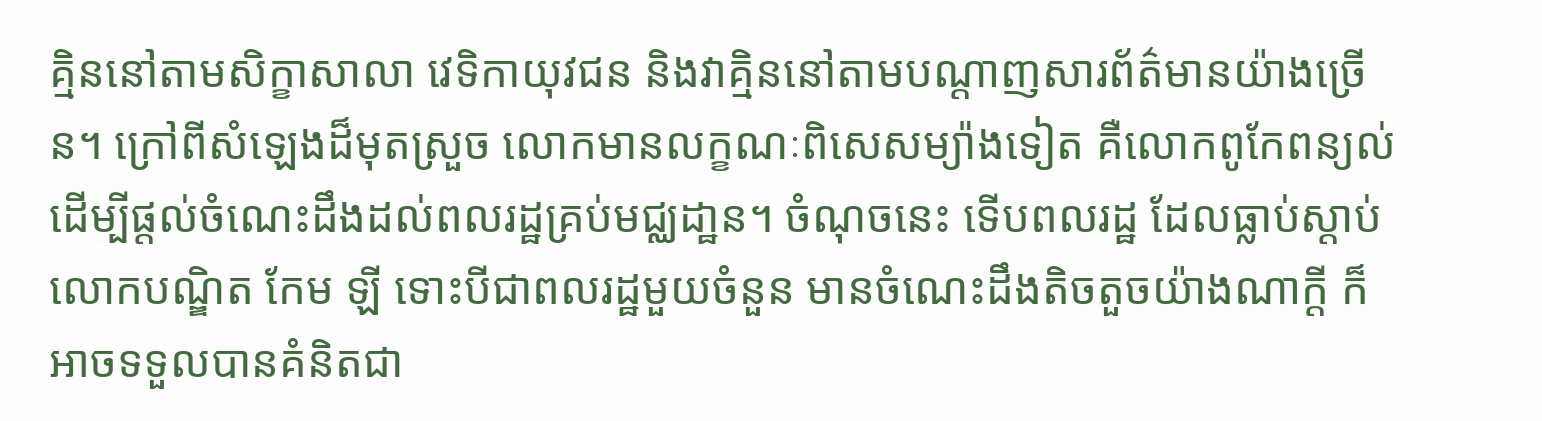គ្មិននៅតាមសិក្ខាសាលា វេទិកាយុវជន និងវាគ្មិននៅតាមបណ្តាញសារព័ត៌មានយ៉ាងច្រើន។ ក្រៅពីសំឡេងដ៏មុតស្រួច លោកមានលក្ខណៈពិសេសម្យ៉ាងទៀត គឺលោកពូកែពន្យល់ដើម្បីផ្តល់ចំណេះដឹងដល់ពលរដ្ឋគ្រប់មជ្ឈដា្ឋន។ ចំណុចនេះ ទើបពលរដ្ឋ ដែលធ្លាប់ស្តាប់លោកបណ្ឌិត កែម ឡី ទោះបីជាពលរដ្ឋមួយចំនួន មានចំណេះដឹងតិចតួចយ៉ាងណាក្តី ក៏អាចទទួលបានគំនិតជា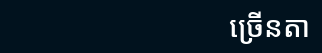ច្រើនតា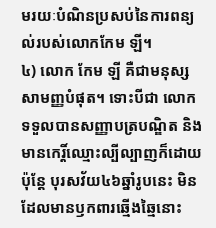មរយៈបំណិនប្រសប់នៃការពន្យល់របស់លោកកែម ឡី។
៤) លោក កែម ឡី គឺជាមនុស្សសាមញ្ញបំផុត។ ទោះបីជា លោកទទួលបានសញ្ញាបត្របណ្ឌិត និងមានកេរ្តិ៍ឈ្មោះល្បីល្បាញក៏ដោយ ប៉ុន្តែ បុរសវ័យ៤៦ឆ្នាំរូបនេះ មិនដែលមានឫកពារឆ្មើងឆ្មៃនោះ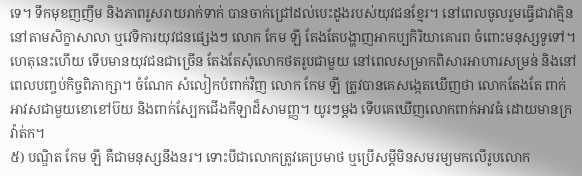ទេ។ ទឹកមុខញញឹម និងភាពរួសរាយរាក់ទាក់ បានចាក់ជ្រៅដល់បេះដូងរបស់យុវជនខ្មែរ។ នៅពេលចូលរួមធ្វើជាវាគ្មិននៅតាមសិក្ខាសាលា ឬវេទិការយុវជនផ្សេងៗ លោក កែម ឡី តែងតែបង្ហាញអាកប្បកិរិយាគោរព ចំពោះមនុស្សទូទៅ។ ហេតុនេះហើយ ទើបមានយុវជនជាច្រើន តែងតែសុំលោកថតរូបជាមួយ នៅពេលសម្រាកពិសារអាហារសម្រន់ និងនៅពេលបញ្ចប់កិច្ចពិភាក្សា។ ចំណែក សំលៀកបំពាក់វិញ លោក កែម ឡី ត្រូវបានគេសង្កេតឃើញថា លោកតែងតែ ពាក់អាវសជាមួយខោខៅប៊យ និងពាក់ស្បែកជើងកីឡាដ៏សាមញ្ញ។ យូរៗម្តង ទើបគេឃើញលោកពាក់អាវធំ ដោយមានក្រវ៉ាត់ក។
៥) បណ្ឌិត កែម ឡី គឺជាមនុស្សនឹងនរ។ ទោះបីជាលោកត្រូវគេប្រមាថ ឬប្រើសម្តីមិនសមរម្យមកលើរូបលោក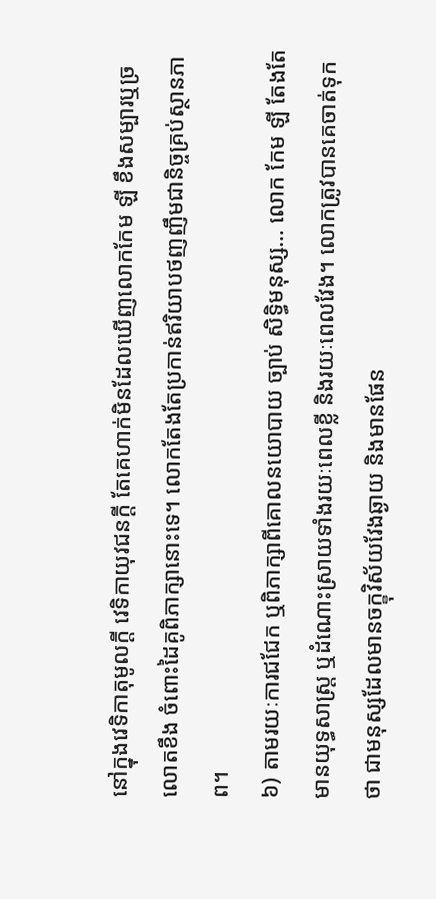នៅក្នុងវេទិកាតុមូលក្តី វេទិកាយុវជនក្តី តែគេហាក់មិនដែលឃើញលោកកែម ឡី ខឹងសម្បារឬច្រលោតខឹង ចំពោះដៃគូពិភាក្សានោះទេ។ លោកតែងតែប្រកាន់ឥរិយាបថញញឹមជានិច្ចគ្រប់ស្ថានភាព។
៦) តាមរយៈការជជែក ឬពិភាក្សាពីគោលនយោបាយ ច្បាប់ សិទ្ធិមនុស្ស… លោក កែម ឡី តែងតែមានយុទ្ធសាស្ត្រ ឬដំណោះស្រាយទាំងរយៈពេលខ្លី និងរយៈពេលវែង។ លោកត្រូវបានគេចាត់ទុកថា ជាមនុស្សដែលមានចក្ខុវិស័យវែងឆ្ងាយ និងមានផែន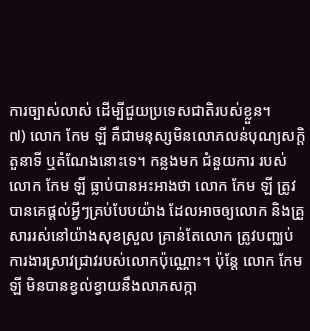ការច្បាស់លាស់ ដើម្បីជួយប្រទេសជាតិរបស់ខ្លួន។
៧) លោក កែម ឡី គឺជាមនុស្សមិនលោភលន់បុណ្យសក្តិ តួនាទី ឬតំណែងនោះទេ។ កន្លងមក ជំនួយការ របស់ លោក កែម ឡី ធ្លាប់បានអះអាងថា លោក កែម ឡី ត្រូវបានគេផ្តល់អ្វីៗគ្រប់បែបយ៉ាង ដែលអាចឲ្យលោក និងគ្រួសាររស់នៅយ៉ាងសុខស្រួល គ្រាន់តែលោក ត្រូវបញ្ឈប់ការងារស្រាវជ្រាវរបស់លោកប៉ុណ្ណោះ។ ប៉ុន្តែ លោក កែម ឡី មិនបានខ្វល់ខ្វាយនឹងលាភសក្កា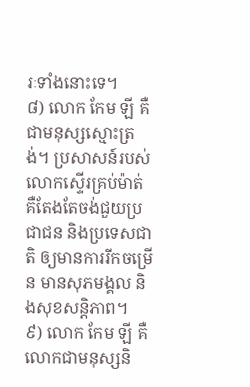រៈទាំងនោះទេ។
៨) លោក កែម ឡី គឺជាមនុស្សស្មោះត្រង់។ ប្រសាសន៍របស់លោកស្ទើរគ្រប់ម៉ាត់ គឺតែងតែចង់ជួយប្រជាជន និងប្រទេសជាតិ ឲ្យមានការរីកចម្រើន មានសុភមង្គល និងសុខសន្តិភាព។
៩) លោក កែម ឡី គឺលោកជាមនុស្សនិ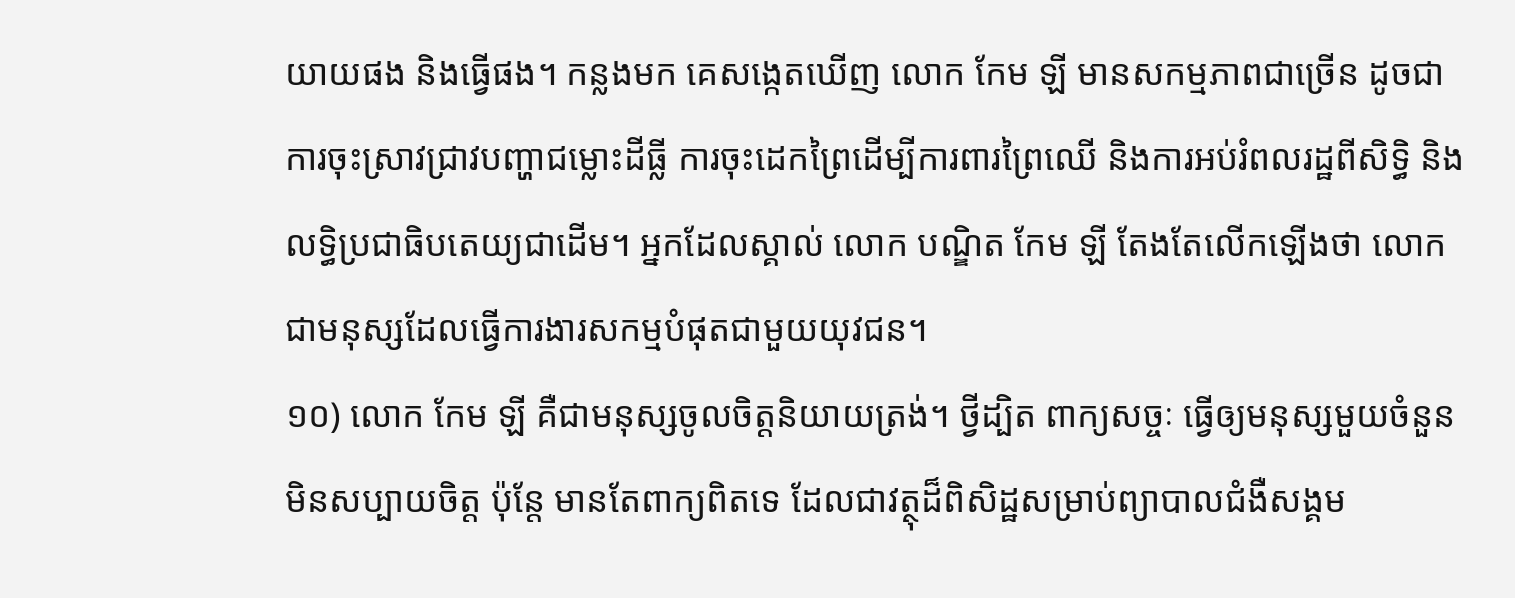យាយផង និងធ្វើផង។ កន្លងមក គេសង្កេតឃើញ លោក កែម ឡី មានសកម្មភាពជាច្រើន ដូចជា ការចុះស្រាវជ្រាវបញ្ហាជម្លោះដីធ្លី ការចុះដេកព្រៃដើម្បីការពារព្រៃឈើ និងការអប់រំពលរដ្ឋពីសិទ្ធិ និងលទ្ធិប្រជាធិបតេយ្យជាដើម។ អ្នកដែលស្គាល់ លោក បណ្ឌិត កែម ឡី តែងតែលើកឡើងថា លោកជាមនុស្សដែលធ្វើការងារសកម្មបំផុតជាមួយយុវជន។
១០) លោក កែម ឡី គឺជាមនុស្សចូលចិត្តនិយាយត្រង់។ ថ្វីដ្បិត ពាក្យសច្ចៈ ធ្វើឲ្យមនុស្សមួយចំនួនមិនសប្បាយចិត្ត ប៉ុន្តែ មានតែពាក្យពិតទេ ដែលជាវត្ថុដ៏ពិសិដ្ឋសម្រាប់ព្យាបាលជំងឺសង្គម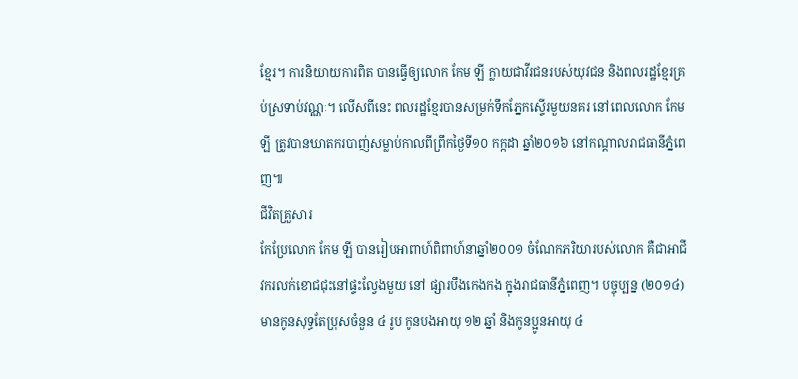ខ្មែរ។ ការនិយាយការពិត បានធ្វើឲ្យលោក កែម ឡី ក្លាយជាវីរជនរបស់យុវជន និងពលរដ្ឋខ្មែរគ្រប់ស្រទាប់វណ្ណៈ។ លើសពីនេះ ពលរដ្ឋខ្មែរបានសម្រក់ទឹកភ្នែកស្ទើរមួយនគរ នៅពេលលោក កែម ឡី ត្រូវបានឃាតករបាញ់សម្លាប់កាលពីព្រឹកថ្ងៃទី១០ កក្កដា ឆ្នាំ២០១៦ នៅកណ្តាលរាជធានីភ្នំពេញ៕
ជីវិតគ្រួសារ
កែប្រែលោក កែម ឡី បានរៀបអាពាហ៍ពិពាហ៍នាឆ្នាំ២០០១ ចំណែកភរិយារបស់លោក គឺជាអាជីវករលក់ខោជជុះនៅផ្ទះល្វែងមួយ នៅ ផ្សារបឹងកេងកង ក្នុងរាជធានីភ្នំពេញ។ បច្ចុប្បន្ន (២០១៤) មានកូនសុទ្ធតែប្រុសចំនួន ៤ រូប កូនបងអាយុ ១២ ឆ្នាំ និងកូនប្អូនអាយុ ៤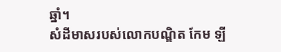ឆ្នាំ។
សំដីមាសរបស់លោកបណ្ឌិត កែម ឡី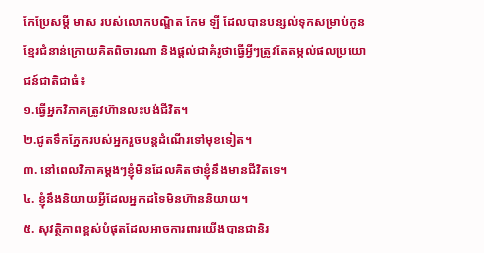កែប្រែសម្តី មាស របស់លោកបណ្ឌិត កែម ឡី ដែលបានបន្សល់ទុកសម្រាប់កូនខ្មែរជំនាន់ក្រោយគិតពិចារណា និងផ្តល់ជាគំរូថាធ្វើអ្វីៗត្រូវតែតម្កល់ផលប្រយោជន៍ជាតិជាធំ៖
១.ធ្វើអ្នកវិភាគត្រូវហ៊ានលះបង់ជីវិត។
២.ជូតទឹកភ្នែករបស់អ្នករួចបន្តដំណើរទៅមុខទៀត។
៣. នៅពេលវិភាគម្តងៗខ្ញុំមិនដែលគិតថាខ្ញុំនឹងមានជីវិតទេ។
៤. ខ្ញុំនឹងនិយាយអ្វីដែលអ្នកដទៃមិនហ៊ាននិយាយ។
៥. សុវត្ថិភាពខ្ពស់បំផុតដែលអាចការពារយើងបានជានិរ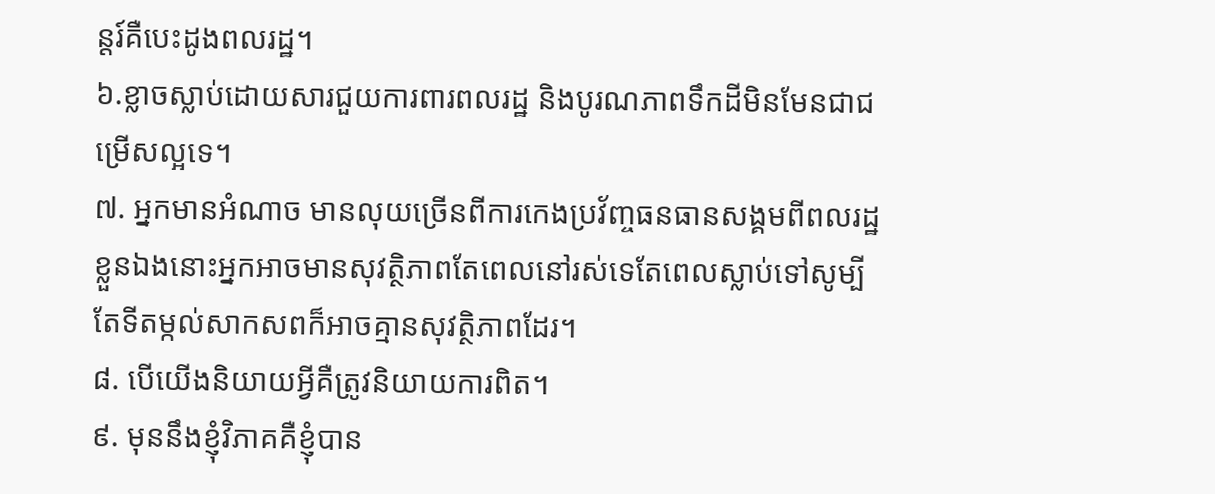ន្តរ៍គឺបេះដូងពលរដ្ឋ។
៦.ខ្លាចស្លាប់ដោយសារជួយការពារពលរដ្ឋ និងបូរណភាពទឹកដីមិនមែនជាជម្រើសល្អទេ។
៧. អ្នកមានអំណាច មានលុយច្រើនពីការកេងប្រវ័ញ្ចធនធានសង្គមពីពលរដ្ឋខ្លួនឯងនោះអ្នកអាចមានសុវត្ថិភាពតែពេលនៅរស់ទេតែពេលស្លាប់ទៅសូម្បីតែទីតម្កល់សាកសពក៏អាចគ្មានសុវត្ថិភាពដែរ។
៨. បើយើងនិយាយអ្វីគឺត្រូវនិយាយការពិត។
៩. មុននឹងខ្ញុំវិភាគគឺខ្ញុំបាន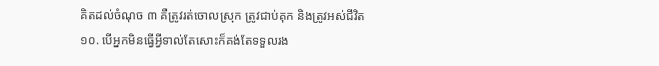គិតដល់ចំណុច ៣ គឺត្រូវរត់ចោលស្រុក ត្រូវជាប់គុក និងត្រូវអស់ជីវិត
១០. បើអ្នកមិនធ្វើអ្វីទាល់តែសោះក៏គង់តែទទួលរង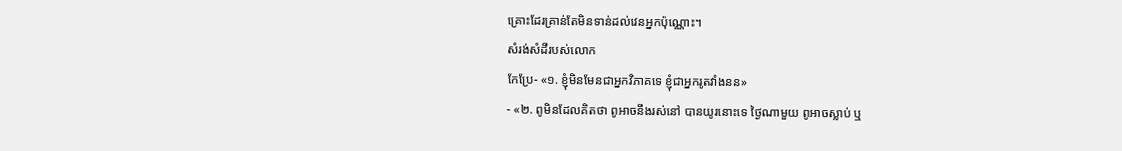គ្រោះដែរគ្រាន់តែមិនទាន់ដល់វេនអ្នកប៉ុណ្ណោះ។
សំរង់សំដីរបស់លោក
កែប្រែ- «១. ខ្ញុំមិនមែនជាអ្នកវិភាគទេ ខ្ញុំជាអ្នករូតវាំងនន»
- «២. ពូមិនដែលគិតថា ពូអាចនឹងរស់នៅ បានយូរនោះទេ ថ្ងៃណាមួយ ពូអាចស្លាប់ ឬ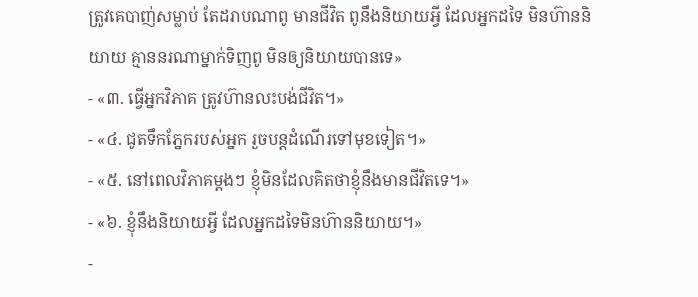ត្រូវគេបាញ់សម្លាប់ តែដរាបណាពូ មានជីវិត ពូនឹងនិយាយអ្វី ដែលអ្នកដទៃ មិនហ៊ាននិយាយ គ្មាននរណាម្នាក់ទិញពូ មិនឲ្យនិយាយបានទេ»
- «៣. ធ្វើអ្នកវិភាគ ត្រូវហ៊ានលះបង់ជីវិត។»
- «៤. ជូតទឹកភ្នែករបស់អ្នក រួចបន្តដំណើរទៅមុខទៀត។»
- «៥. នៅពេលវិភាគម្តងៗ ខ្ញុំមិនដែលគិតថាខ្ញុំនឹងមានជីវិតទេ។»
- «៦. ខ្ញុំនឹងនិយាយអ្វី ដែលអ្នកដទៃមិនហ៊ាននិយាយ។»
-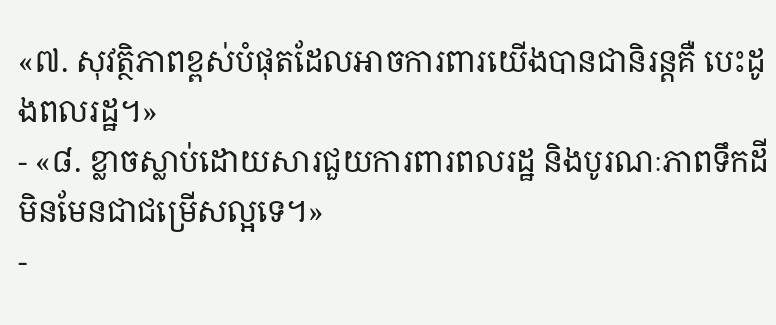«៧. សុវត្ថិភាពខ្ពស់បំផុតដែលអាចការពារយើងបានជានិរន្តគឺ បេះដូងពលរដ្ឋ។»
- «៨. ខ្លាចស្លាប់ដោយសារជួយការពារពលរដ្ឋ និងបូរណៈភាពទឹកដី មិនមែនជាជម្រើសល្អទេ។»
-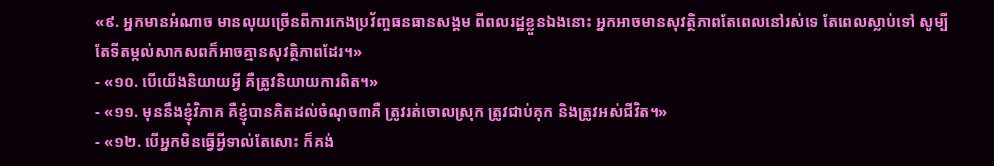«៩. អ្នកមានអំណាច មានលុយច្រើនពីការកេងប្រវ័ញ្ចធនធានសង្គម ពីពលរដ្ឋខ្លួនឯងនោះ អ្នកអាចមានសុវត្ថិភាពតែពេលនៅរស់ទេ តែពេលស្លាប់ទៅ សូម្បីតែទីតម្កល់សាកសពក៏អាចគ្មានសុវត្ថិភាពដែរ។»
- «១០. បើយើងនិយាយអ្វី គឺត្រូវនិយាយការពិត។»
- «១១. មុននឹងខ្ញុំវិភាគ គឺខ្ញុំបានគិតដល់ចំណុច៣គឺ ត្រូវរត់ចោលស្រុក ត្រូវជាប់គុក និងត្រូវអស់ជីវិត។»
- «១២. បើអ្នកមិនធ្វើអ្វីទាល់តែសោះ ក៏គង់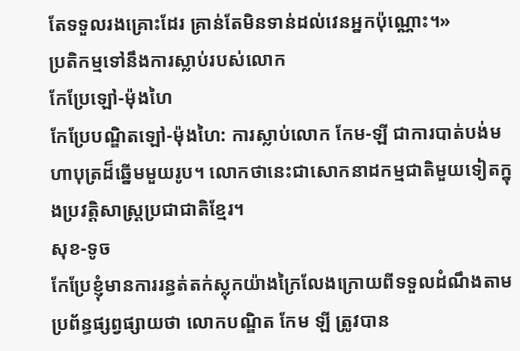តែទទួលរងគ្រោះដែរ គ្រាន់តែមិនទាន់ដល់វេនអ្នកប៉ុណ្ណោះ។»
ប្រតិកម្មទៅនឹងការស្លាប់របស់លោក
កែប្រែឡៅ-ម៉ុងហៃ
កែប្រែបណ្ឌិតឡៅ-ម៉ុងហៃ: ការស្លាប់លោក កែម-ឡី ជាការបាត់បង់មហាបុត្រដ៏ឆ្នើមមួយរូប។ លោកថានេះជាសោកនាដកម្មជាតិមួយទៀតក្នុងប្រវត្តិសាស្ត្រប្រជាជាតិខ្មែរ។
សុខ-ទូច
កែប្រែខ្ញុំមានការរន្ធត់តក់ស្លុកយ៉ាងក្រៃលែងក្រោយពីទទួលដំណឹងតាមប្រព័ន្ធផ្សព្វផ្សាយថា លោកបណ្ឌិត កែម ឡី ត្រូវបាន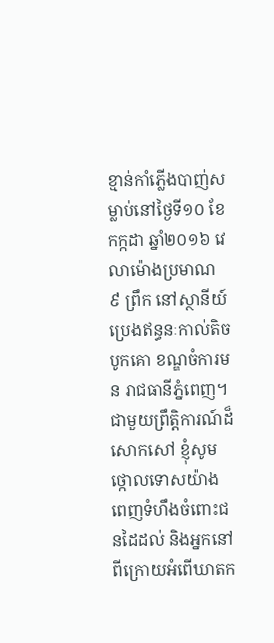ខ្មាន់កាំភ្លើងបាញ់សម្លាប់នៅថ្ងៃទី១០ ខែកក្កដា ឆ្នាំ២០១៦ វេលាម៉ោងប្រមាណ ៩ ព្រឹក នៅស្ថានីយ៍ប្រេងឥន្ធនៈកាល់តិចបូកគោ ខណ្ឌចំការមន រាជធានីភ្នំពេញ។ ជាមួយព្រឹត្តិការណ៍ដ៏សោកសៅ ខ្ញុំសូមថ្កោលទោសយ៉ាងពេញទំហឹងចំពោះជនដៃដល់ និងអ្នកនៅពីក្រោយអំពើឃាតក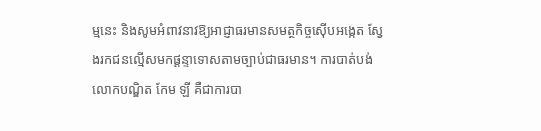ម្មនេះ និងសូមអំពាវនាវឱ្យអាជ្ញាធរមានសមត្ថកិច្ចស៊ើបអង្កេត ស្វែងរកជនល្មើសមកផ្តន្ទាទោសតាមច្បាប់ជាធរមាន។ ការបាត់បង់លោកបណ្ឌិត កែម ឡី គឺជាការបា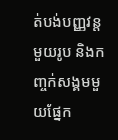ត់បង់បញ្ញវន្តមួយរូប និងកញ្ចក់សង្គមមួយផ្នែក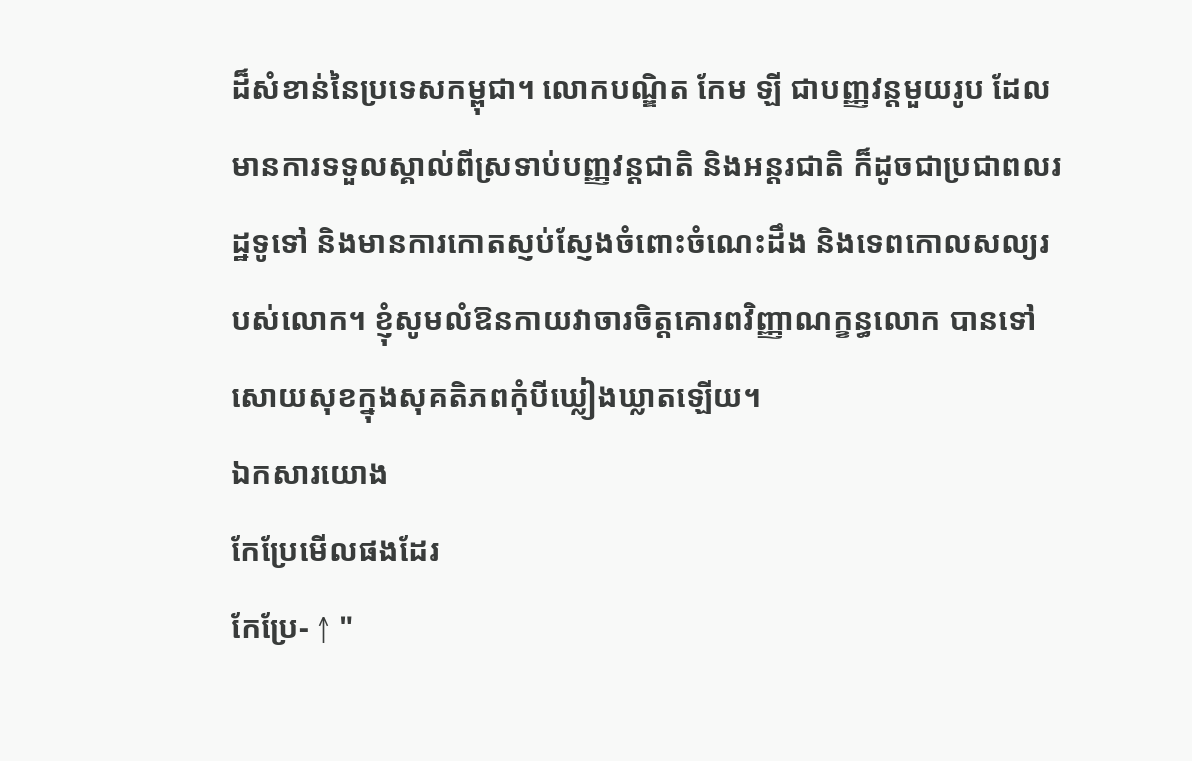ដ៏សំខាន់នៃប្រទេសកម្ពុជា។ លោកបណ្ឌិត កែម ឡី ជាបញ្ញវន្តមួយរូប ដែលមានការទទួលស្គាល់ពីស្រទាប់បញ្ញវន្ដជាតិ និងអន្ដរជាតិ ក៏ដូចជាប្រជាពលរដ្ឋទូទៅ និងមានការកោតស្ញប់ស្ញែងចំពោះចំណេះដឹង និងទេពកោលសល្យរបស់លោក។ ខ្ញុំសូមលំឱនកាយវាចារចិត្ដគោរពវិញ្ញាណក្ខន្ធលោក បានទៅសោយសុខក្នុងសុគតិភពកុំបីឃ្លៀងឃ្លាតឡើយ។
ឯកសារយោង
កែប្រែមើលផងដែរ
កែប្រែ- ↑ "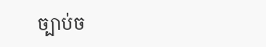ច្បាប់ច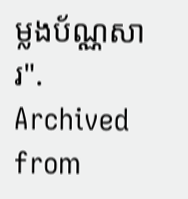ម្លងប័ណ្ណសារ". Archived from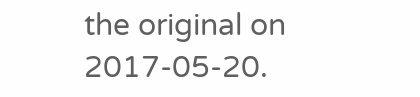the original on 2017-05-20.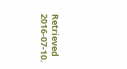Retrieved 2016-07-10.